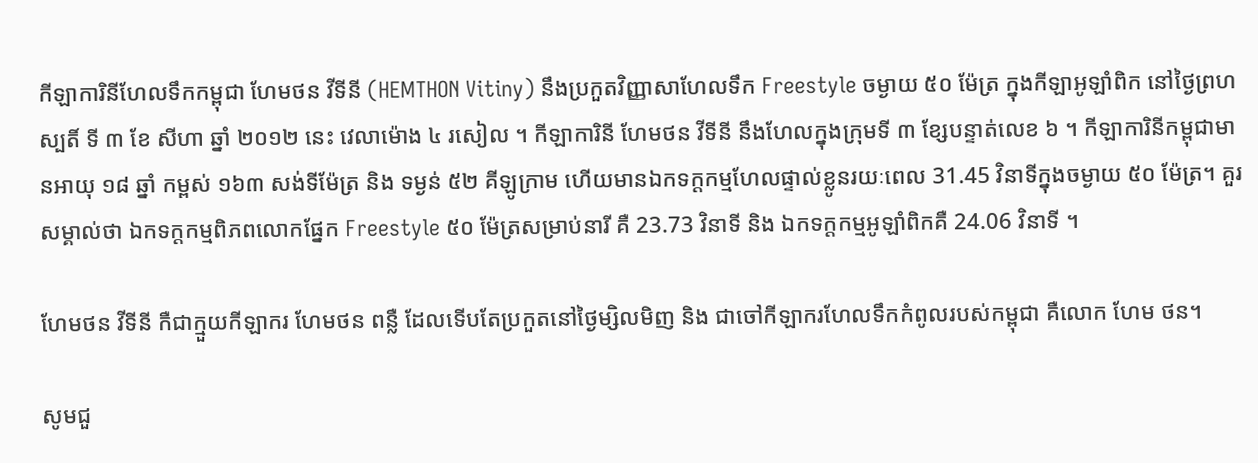កីឡាការិនីហែលទឹកកម្ពុជា ហែមថន វីទីនី (HEMTHON Vitiny) នឹងប្រកួតវិញ្ញាសាហែលទឹក Freestyle ចម្ងាយ ៥០ ម៉ែត្រ ក្នុងកីឡាអូឡាំពិក នៅថ្ងៃព្រហស្បតិ៍ ទី ៣ ខែ សីហា ឆ្នាំ ២០១២ នេះ វេលាម៉ោង ៤ រសៀល ។ កីឡាការិនី ហែមថន វីទីនី នឹងហែលក្នុងក្រុមទី ៣ ខ្សែបន្ទាត់លេខ ៦ ។ កីឡាការិនីកម្ពុជាមានអាយុ ១៨ ឆ្នាំ កម្ពស់ ១៦៣ សង់ទីម៉ែត្រ និង ទម្ងន់ ៥២ គីឡូក្រាម ហើយមានឯកទក្តកម្មហែលផ្ទាល់ខ្លូនរយៈពេល 31.45 វិនាទីក្នុងចម្ងាយ ៥០ ម៉ែត្រ។ គួរសម្គាល់ថា ឯកទក្តកម្មពិភពលោកផ្នែក Freestyle ៥០ ម៉ែត្រសម្រាប់នារី គឺ 23.73 វិនាទី និង ឯកទក្តកម្មអូឡាំពិកគឺ 24.06 វិនាទី ។

ហែមថន វីទីនី កឺជាក្មួយកីឡាករ ហែមថន ពន្លឺ ដែលទើបតែប្រកួតនៅថ្ងៃម្សិលមិញ និង ជាចៅកីឡាករហែលទឹកកំពូលរបស់កម្ពុជា គឺលោក ហែម ថន។

សូមជួ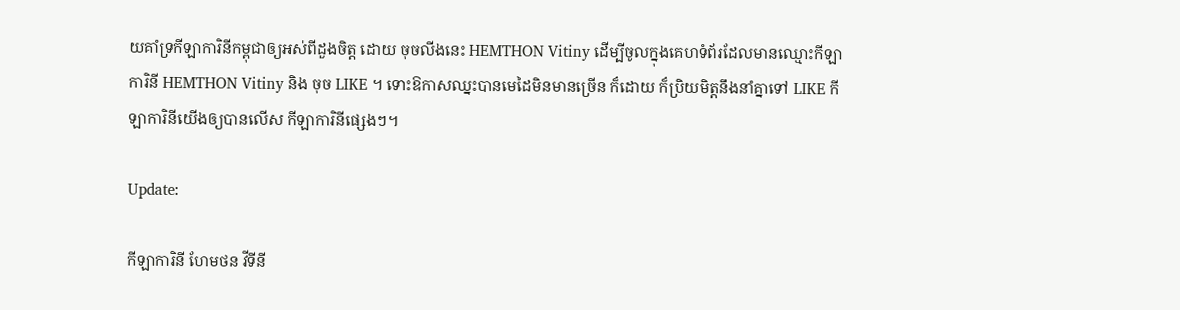យគាំទ្រកីឡាការិនីកម្ពុជាឲ្យអស់ពីដួងចិត្ត ដោយ ចុចលីងនេះ HEMTHON Vitiny ដើម្បីចូលក្នុងគេហទំព័រដែលមានឈ្មោះកីឡាការិនី HEMTHON Vitiny និង ចុច LIKE ។ ទោះឱកាសឈ្នះបានមេដៃមិនមានច្រើន ក៏ដោយ ក៏ប្រិយមិត្តនឹងនាំគ្នាទៅ LIKE កីឡាការិនីយើងឲ្យបានលើស កីឡាការិនីផ្សេងៗ។

Update:

កីឡាការិនី ហែមថន វីទីនី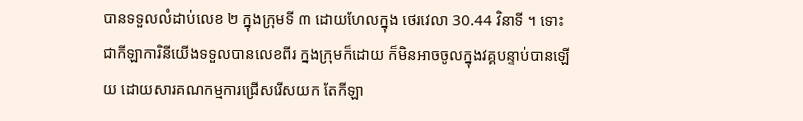បានទទួលលំដាប់លេខ ២ ក្នុងក្រុមទី ៣ ដោយហែលក្នុង ថេរវេលា 30.44 វិនាទី ។ ទោះជាកីឡាការិនីយើងទទួលបានលេខពីរ ក្នងក្រុមក៏ដោយ ក៏មិនអាចចូលក្នុងវគ្គបន្ទាប់បានឡើយ ដោយសារគណកម្មការជ្រើសរើសយក តែកីឡា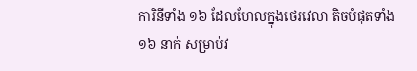ការិនីទាំង ១៦ ដែលហែលក្នុងថេរវេលា តិចបំផុតទាំង ១៦ នាក់ សម្រាប់វ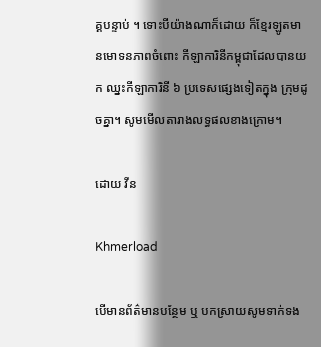គ្គបន្ទាប់ ។ ទោះបីយ៉ាងណាក៏ដោយ ក៏ខ្មែរឡូតមានមោទនភាពចំពោះ កីឡាការិនីកម្ពុជាដែលបានយក ឈ្នះកីឡាការិនី ៦ ប្រទេសផ្សេងទៀតក្នុង ក្រុមដូចគ្នា។ សូមមើលតារាងលទ្ធផលខាងក្រោម។

ដោយ វីន

Khmerload

បើមានព័ត៌មានបន្ថែម ឬ បកស្រាយសូមទាក់ទង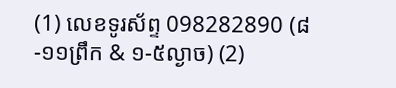(1) លេខទូរស័ព្ទ 098282890 (៨-១១ព្រឹក & ១-៥ល្ងាច) (2)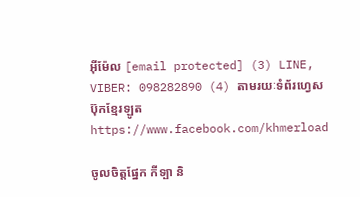អ៊ីម៉ែល [email protected] (3) LINE, VIBER: 098282890 (4) តាមរយៈទំព័រហ្វេសប៊ុកខ្មែរឡូត https://www.facebook.com/khmerload

ចូលចិត្តផ្នែក កីទ្បា និ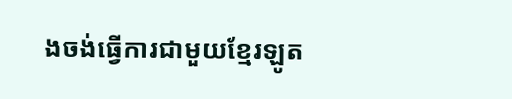ងចង់ធ្វើការជាមួយខ្មែរឡូត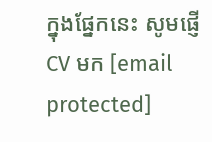ក្នុងផ្នែកនេះ សូមផ្ញើ CV មក [email protected]